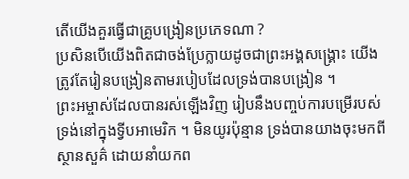តើយើងគួរធ្វើជាគ្រូបង្រៀនប្រភេទណា ?
ប្រសិនបើយើងពិតជាចង់ប្រែក្លាយដូចជាព្រះអង្គសង្គ្រោះ យើងត្រូវតែរៀនបង្រៀនតាមរបៀបដែលទ្រង់បានបង្រៀន ។
ព្រះអម្ចាស់ដែលបានរស់ឡើងវិញ រៀបនឹងបញ្ចប់ការបម្រើរបស់ទ្រង់នៅក្នុងទ្វីបអាមេរិក ។ មិនយូរប៉ុន្មាន ទ្រង់បានយាងចុះមកពីស្ថានសួគ៌ ដោយនាំយកព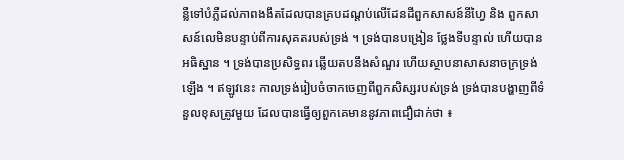ន្លឺទៅបំភ្លឺដល់ភាពងងឹតដែលបានគ្របដណ្ដប់លើដែនដីពួកសាសន៍នីហ្វៃ និង ពួកសាសន៍លេមិនបន្ទាប់ពីការសុគតរបស់ទ្រង់ ។ ទ្រង់បានបង្រៀន ថ្លែងទីបន្ទាល់ ហើយបានអធិស្ឋាន ។ ទ្រង់បានប្រសិទ្ធពរ ឆ្លើយតបនឹងសំណួរ ហើយស្ថាបនាសាសនាចក្រទ្រង់ឡើង ។ ឥឡូវនេះ កាលទ្រង់រៀបចំចាកចេញពីពួកសិស្សរបស់ទ្រង់ ទ្រង់បានបង្ហាញពីទំនួលខុសត្រូវមួយ ដែលបានធ្វើឲ្យពួកគេមាននូវភាពជឿជាក់ថា ៖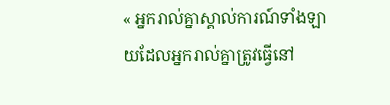« អ្នករាល់គ្នាស្គាល់ការណ៍ទាំងឡាយដែលអ្នករាល់គ្នាត្រូវធ្វើនៅ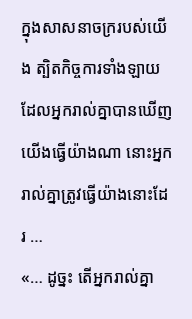ក្នុងសាសនាចក្ររបស់យើង ត្បិតកិច្ចការទាំងឡាយដែលអ្នករាល់គ្នាបានឃើញយើងធ្វើយ៉ាងណា នោះអ្នករាល់គ្នាត្រូវធ្វើយ៉ាងនោះដែរ …
«… ដូច្នះ តើអ្នករាល់គ្នា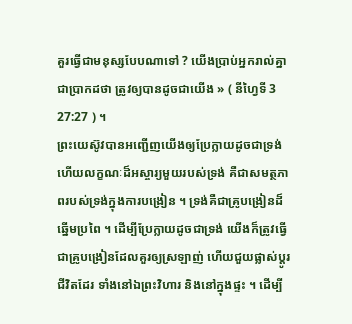គួរធ្វើជាមនុស្សបែបណាទៅ ? យើងប្រាប់អ្នករាល់គ្នាជាប្រាកដថា ត្រូវឲ្យបានដូចជាយើង » ( នីហ្វៃទី 3 27:27 ) ។
ព្រះយេស៊ូវបានអញ្ជើញយើងឲ្យប្រែក្លាយដូចជាទ្រង់ ហើយលក្ខណៈដ៏អស្ចារ្យមួយរបស់ទ្រង់ គឺជាសមត្ថភាពរបស់ទ្រង់ក្នុងការបង្រៀន ។ ទ្រង់គឺជាគ្រូបង្រៀនដ៏ឆ្នើមប្រពៃ ។ ដើម្បីប្រែក្លាយដូចជាទ្រង់ យើងក៏ត្រូវធ្វើជាគ្រូបង្រៀនដែលគួរឲ្យស្រឡាញ់ ហើយជួយផ្លាស់ប្ដូរជីវិតដែរ ទាំងនៅឯព្រះវិហារ និងនៅក្នុងផ្ទះ ។ ដើម្បី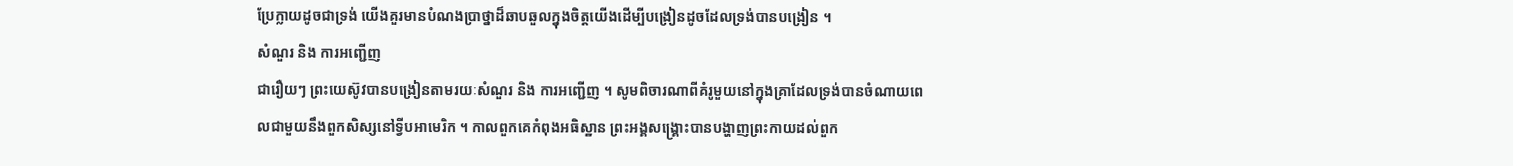ប្រែក្លាយដូចជាទ្រង់ យើងគួរមានបំណងប្រាថ្នាដ៏ឆាបឆួលក្នុងចិត្តយើងដើម្បីបង្រៀនដូចដែលទ្រង់បានបង្រៀន ។
សំណួរ និង ការអញ្ជើញ
ជារឿយៗ ព្រះយេស៊ូវបានបង្រៀនតាមរយៈសំណួរ និង ការអញ្ជើញ ។ សូមពិចារណាពីគំរូមួយនៅក្នុងគ្រាដែលទ្រង់បានចំណាយពេលជាមួយនឹងពួកសិស្សនៅទ្វីបអាមេរិក ។ កាលពួកគេកំពុងអធិស្ឋាន ព្រះអង្គសង្គ្រោះបានបង្ហាញព្រះកាយដល់ពួក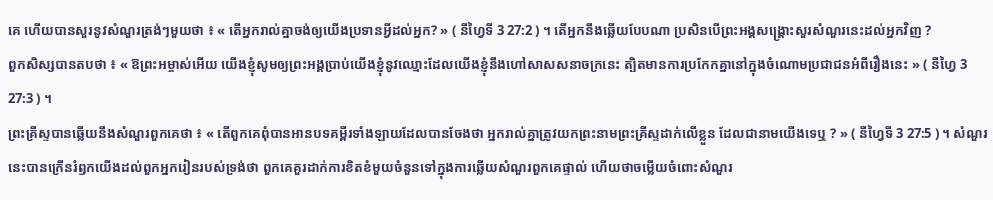គេ ហើយបានសួរនូវសំណួរត្រង់ៗមួយថា ៖ « តើអ្នករាល់គ្នាចង់ឲ្យយើងប្រទានអ្វីដល់អ្នក? » ( នីហ្វៃទី 3 27:2 ) ។ តើអ្នកនឹងឆ្លើយបែបណា ប្រសិនបើព្រះអង្គសង្គ្រោះសួរសំណួរនេះដល់អ្នកវិញ ?
ពួកសិស្សបានតបថា ៖ « ឱព្រះអម្ចាស់អើយ យើងខ្ញុំសូមឲ្យព្រះអង្គប្រាប់យើងខ្ញុំនូវឈ្មោះដែលយើងខ្ញុំនឹងហៅសាសសនាចក្រនេះ ត្បិតមានការប្រកែកគ្នានៅក្នុងចំណោមប្រជាជនអំពីរឿងនេះ » ( នីហ្វៃ 3 27:3 ) ។
ព្រះគ្រីស្ទបានឆ្លើយនឹងសំណួរពួកគេថា ៖ « តើពួកគេពុំបានអានបទគម្ពីរទាំងឡាយដែលបានចែងថា អ្នករាល់គ្នាត្រូវយកព្រះនាមព្រះគ្រីស្ទដាក់លើខ្លួន ដែលជានាមយើងទេឬ ? » ( នីហ្វៃទី 3 27:5 ) ។ សំណួរនេះបានក្រើនរំឭកយើងដល់ពួកអ្នករៀនរបស់ទ្រង់ថា ពួកគេគួរដាក់ការខិតខំមួយចំនួនទៅក្នុងការឆ្លើយសំណួរពួកគេផ្ទាល់ ហើយថាចម្លើយចំពោះសំណួរ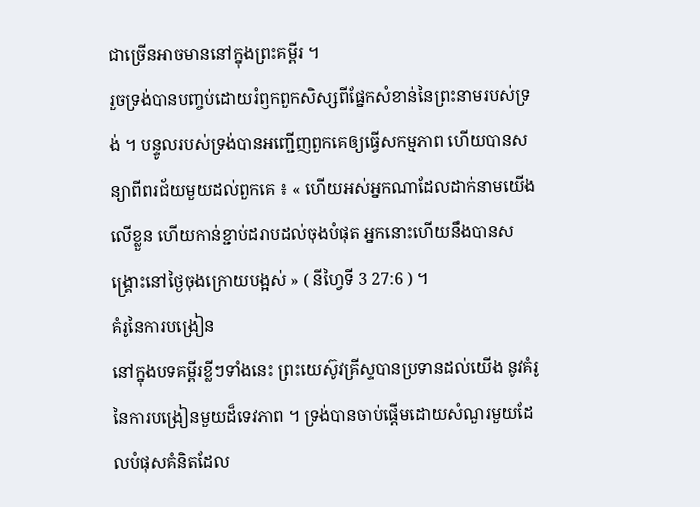ជាច្រើនអាចមាននៅក្នុងព្រះគម្ពីរ ។
រួចទ្រង់បានបញ្ចប់ដោយរំឭកពួកសិស្សពីផ្នែកសំខាន់នៃព្រះនាមរបស់ទ្រង់ ។ បន្ទូលរបស់ទ្រង់បានអញ្ជើញពួកគេឲ្យធ្វើសកម្មភាព ហើយបានសន្យាពីពរជ័យមួយដល់ពួកគេ ៖ « ហើយអស់អ្នកណាដែលដាក់នាមយើងលើខ្លួន ហើយកាន់ខ្ជាប់ដរាបដល់ចុងបំផុត អ្នកនោះហើយនឹងបានសង្គ្រោះនៅថ្ងៃចុងក្រោយបង្អស់ » ( នីហ្វៃទី 3 27:6 ) ។
គំរូនៃការបង្រៀន
នៅក្នុងបទគម្ពីរខ្លីៗទាំងនេះ ព្រះយេស៊ូវគ្រីស្ទបានប្រទានដល់យើង នូវគំរូនៃការបង្រៀនមួយដ៏ទេវភាព ។ ទ្រង់បានចាប់ផ្ដើមដោយសំណួរមួយដែលបំផុសគំនិតដែល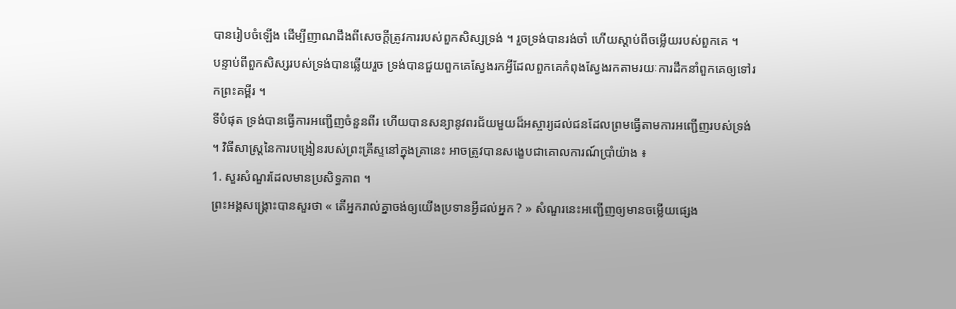បានរៀបចំឡើង ដើម្បីញាណដឹងពីសេចក្ដីត្រូវការរបស់ពួកសិស្សទ្រង់ ។ រួចទ្រង់បានរង់ចាំ ហើយស្ដាប់ពីចម្លើយរបស់ពួកគេ ។
បន្ទាប់ពីពួកសិស្សរបស់ទ្រង់បានឆ្លើយរួច ទ្រង់បានជួយពួកគេស្វែងរកអ្វីដែលពួកគេកំពុងស្វែងរកតាមរយៈការដឹកនាំពួកគេឲ្យទៅរកព្រះគម្ពីរ ។
ទីបំផុត ទ្រង់បានធ្វើការអញ្ជើញចំនួនពីរ ហើយបានសន្យានូវពរជ័យមួយដ៏អស្ចារ្យដល់ជនដែលព្រមធ្វើតាមការអញ្ជើញរបស់ទ្រង់ ។ វិធីសាស្ត្រនៃការបង្រៀនរបស់ព្រះគ្រីស្ទនៅក្នុងគ្រានេះ អាចត្រូវបានសង្ខេបជាគោលការណ៍ប្រាំយ៉ាង ៖
1. សួរសំណួរដែលមានប្រសិទ្ធភាព ។
ព្រះអង្គសង្គ្រោះបានសួរថា « តើអ្នករាល់គ្នាចង់ឲ្យយើងប្រទានអ្វីដល់អ្នក ? » សំណួរនេះអញ្ជើញឲ្យមានចម្លើយផ្សេង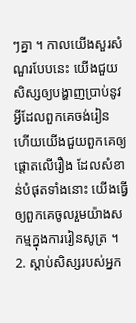ៗគ្នា ។ កាលយើងសួរសំណួរបែបនេះ យើងជួយសិស្សឲ្យបង្ហាញប្រាប់នូវអ្វីដែលពួកគេចង់រៀន ហើយយើងជួយពួកគេឲ្យផ្ដោតលើរឿង ដែលសំខាន់បំផុតទាំងនោះ យើងធ្វើឲ្យពួកគេចូលរួមយ៉ាងសកម្មក្នុងការរៀនសូត្រ ។
2. ស្ដាប់សិស្សរបស់អ្នក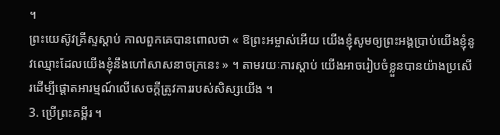។
ព្រះយេស៊ូវគ្រីស្ទស្ដាប់ កាលពួកគេបានពោលថា « ឱព្រះអម្ចាស់អើយ យើងខ្ញុំសូមឲ្យព្រះអង្គប្រាប់យើងខ្ញុំនូវឈ្មោះដែលយើងខ្ញុំនឹងហៅសាសនាចក្រនេះ » ។ តាមរយៈការស្ដាប់ យើងអាចរៀបចំខ្លួនបានយ៉ាងប្រសើរដើម្បីផ្ដោតអារម្មណ៍លើសេចក្ដីត្រូវការរបស់សិស្សយើង ។
3. ប្រើព្រះគម្ពីរ ។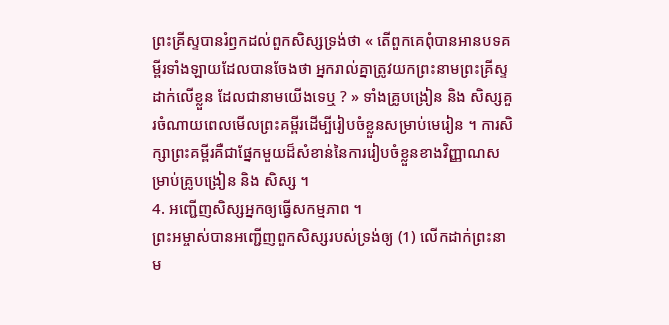ព្រះគ្រីស្ទបានរំឭកដល់ពួកសិស្សទ្រង់ថា « តើពួកគេពុំបានអានបទគម្ពីរទាំងឡាយដែលបានចែងថា អ្នករាល់គ្នាត្រូវយកព្រះនាមព្រះគ្រីស្ទដាក់លើខ្លួន ដែលជានាមយើងទេឬ ? » ទាំងគ្រូបង្រៀន និង សិស្សគួរចំណាយពេលមើលព្រះគម្ពីរដើម្បីរៀបចំខ្លួនសម្រាប់មេរៀន ។ ការសិក្សាព្រះគម្ពីរគឺជាផ្នែកមួយដ៏សំខាន់នៃការរៀបចំខ្លួនខាងវិញ្ញាណសម្រាប់គ្រូបង្រៀន និង សិស្ស ។
4. អញ្ជើញសិស្សអ្នកឲ្យធ្វើសកម្មភាព ។
ព្រះអម្ចាស់បានអញ្ជើញពួកសិស្សរបស់ទ្រង់ឲ្យ (1) លើកដាក់ព្រះនាម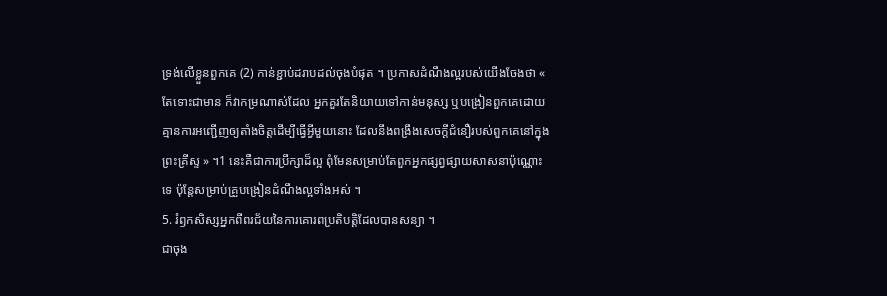ទ្រង់លើខ្លួនពួកគេ (2) កាន់ខ្ជាប់ដរាបដល់ចុងបំផុត ។ ប្រកាសដំណឹងល្អរបស់យើងចែងថា « តែទោះជាមាន ក៏វាកម្រណាស់ដែល អ្នកគួរតែនិយាយទៅកាន់មនុស្ស ឬបង្រៀនពួកគេដោយគ្មានការអញ្ជើញឲ្យតាំងចិត្តដើម្បីធ្វើអ្វីមួយនោះ ដែលនឹងពង្រឹងសេចក្ដីជំនឿរបស់ពួកគេនៅក្នុងព្រះគ្រីស្ទ » ។1 នេះគឺជាការប្រឹក្សាដ៏ល្អ ពុំមែនសម្រាប់តែពួកអ្នកផ្សព្វផ្សាយសាសនាប៉ុណ្ណោះទេ ប៉ុន្តែសម្រាប់គ្រួបង្រៀនដំណឹងល្អទាំងអស់ ។
5. រំឭកសិស្សអ្នកពីពរជ័យនៃការគោរពប្រតិបត្តិដែលបានសន្យា ។
ជាចុង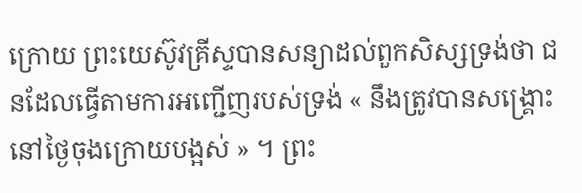ក្រោយ ព្រះយេស៊ូវគ្រីស្ទបានសន្យាដល់ពួកសិស្សទ្រង់ថា ជនដែលធ្វើតាមការអញ្ជើញរបស់ទ្រង់ « នឹងត្រូវបានសង្គ្រោះនៅថ្ងៃចុងក្រោយបង្អស់ » ។ ព្រះ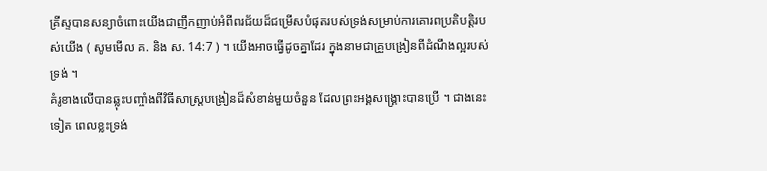គ្រីស្ទបានសន្យាចំពោះយើងជាញឹកញាប់អំពីពរជ័យដ៏ជម្រើសបំផុតរបស់ទ្រង់សម្រាប់ការគោរពប្រតិបត្តិរបស់យើង ( សូមមើល គ. និង ស. 14:7 ) ។ យើងអាចធ្វើដូចគ្នាដែរ ក្នុងនាមជាគ្រួបង្រៀនពីដំណឹងល្អរបស់ទ្រង់ ។
គំរូខាងលើបានឆ្លុះបញ្ចាំងពីវិធីសាស្ត្របង្រៀនដ៏សំខាន់មួយចំនួន ដែលព្រះអង្គសង្គ្រោះបានប្រើ ។ ជាងនេះទៀត ពេលខ្លះទ្រង់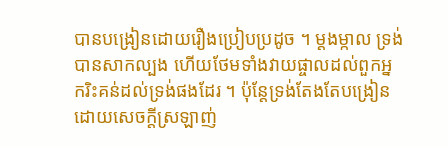បានបង្រៀនដោយរឿងប្រៀបប្រដូច ។ ម្ដងម្កាល ទ្រង់បានសាកល្បង ហើយថែមទាំងវាយផ្ចាលដល់ពួកអ្នករិះគន់ដល់ទ្រង់ផងដែរ ។ ប៉ុន្តែទ្រង់តែងតែបង្រៀនដោយសេចក្ដីស្រឡាញ់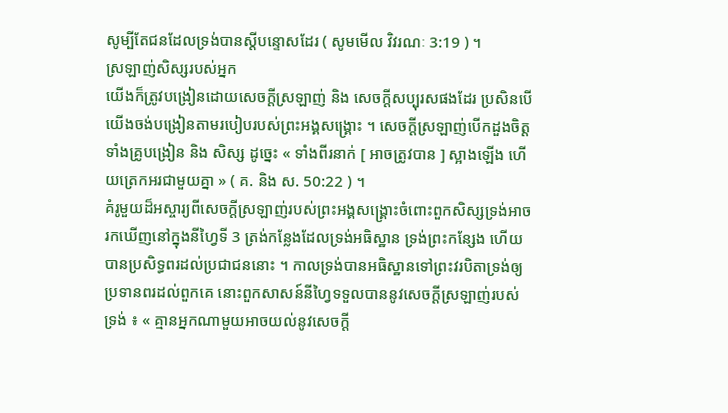សូម្បីតែជនដែលទ្រង់បានស្ដីបន្ទោសដែរ ( សូមមើល វិវរណៈ 3:19 ) ។
ស្រឡាញ់សិស្សរបស់អ្នក
យើងក៏ត្រូវបង្រៀនដោយសេចក្ដីស្រឡាញ់ និង សេចក្ដីសប្បុរសផងដែរ ប្រសិនបើយើងចង់បង្រៀនតាមរបៀបរបស់ព្រះអង្គសង្គ្រោះ ។ សេចក្ដីស្រឡាញ់បើកដួងចិត្តទាំងគ្រូបង្រៀន និង សិស្ស ដូច្នេះ « ទាំងពីរនាក់ [ អាចត្រូវបាន ] ស្អាងឡើង ហើយត្រេកអរជាមួយគ្នា » ( គ. និង ស. 50:22 ) ។
គំរូមួយដ៏អស្ចារ្យពីសេចក្ដីស្រឡាញ់របស់ព្រះអង្គសង្គ្រោះចំពោះពួកសិស្សទ្រង់អាចរកឃើញនៅក្នុងនីហ្វៃទី 3 ត្រង់កន្លែងដែលទ្រង់អធិស្ឋាន ទ្រង់ព្រះកន្សែង ហើយបានប្រសិទ្ធពរដល់ប្រជាជននោះ ។ កាលទ្រង់បានអធិស្ឋានទៅព្រះវរបិតាទ្រង់ឲ្យប្រទានពរដល់ពួកគេ នោះពួកសាសន៍នីហ្វៃទទួលបាននូវសេចក្ដីស្រឡាញ់របស់ទ្រង់ ៖ « គ្មានអ្នកណាមួយអាចយល់នូវសេចក្ដី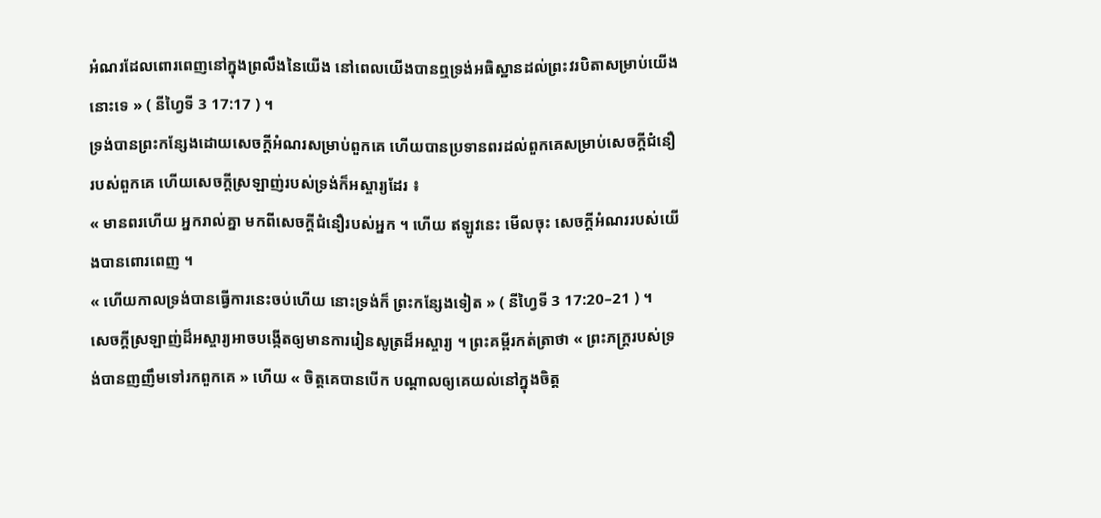អំណរដែលពោរពេញនៅក្នុងព្រលឹងនៃយើង នៅពេលយើងបានឮទ្រង់អធិស្ឋានដល់ព្រះវរបិតាសម្រាប់យើងនោះទេ » ( នីហ្វៃទី 3 17:17 ) ។
ទ្រង់បានព្រះកន្សែងដោយសេចក្ដីអំណរសម្រាប់ពួកគេ ហើយបានប្រទានពរដល់ពួកគេសម្រាប់សេចក្ដីជំនឿរបស់ពួកគេ ហើយសេចក្ដីស្រឡាញ់របស់ទ្រង់ក៏អស្ចារ្យដែរ ៖
« មានពរហើយ អ្នករាល់គ្នា មកពីសេចក្ដីជំនឿរបស់អ្នក ។ ហើយ ឥឡូវនេះ មើលចុះ សេចក្ដីអំណររបស់យើងបានពោរពេញ ។
« ហើយកាលទ្រង់បានធ្វើការនេះចប់ហើយ នោះទ្រង់ក៏ ព្រះកន្សែងទៀត » ( នីហ្វៃទី 3 17:20–21 ) ។
សេចក្ដីស្រឡាញ់ដ៏អស្ចារ្យអាចបង្កើតឲ្យមានការរៀនសូត្រដ៏អស្ចារ្យ ។ ព្រះគម្ពីរកត់ត្រាថា « ព្រះភក្រ្តរបស់ទ្រង់បានញញឹមទៅរកពួកគេ » ហើយ « ចិត្តគេបានបើក បណ្តាលឲ្យគេយល់នៅក្នុងចិត្ត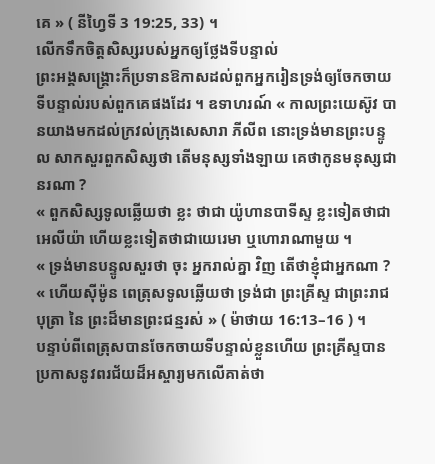គេ » ( នីហ្វៃទី 3 19:25, 33) ។
លើកទឹកចិត្តសិស្សរបស់អ្នកឲ្យថ្លែងទីបន្ទាល់
ព្រះអង្គសង្គ្រោះក៏ប្រទានឱកាសដល់ពួកអ្នករៀនទ្រង់ឲ្យចែកចាយទីបន្ទាល់របស់ពួកគេផងដែរ ។ ឧទាហរណ៍ « កាលព្រះយេស៊ូវ បានយាងមកដល់ក្រវល់ក្រុងសេសារា ភីលីព នោះទ្រង់មានព្រះបន្ទូល សាកសួរពួកសិស្សថា តើមនុស្សទាំងឡាយ គេថាកូនមនុស្សជានរណា ?
« ពួកសិស្សទូលឆ្លើយថា ខ្លះ ថាជា យ៉ូហានបាទីស្ទ ខ្លះទៀតថាជាអេលីយ៉ា ហើយខ្លះទៀតថាជាយេរេមា ឬហោរាណាមួយ ។
« ទ្រង់មានបន្ទូលសួរថា ចុះ អ្នករាល់គ្នា វិញ តើថាខ្ញុំជាអ្នកណា ?
« ហើយស៊ីម៉ូន ពេត្រុសទូលឆ្លើយថា ទ្រង់ជា ព្រះគ្រីស្ទ ជាព្រះរាជបុត្រា នៃ ព្រះដ៏មានព្រះជន្មរស់ » ( ម៉ាថាយ 16:13–16 ) ។
បន្ទាប់ពីពេត្រុសបានចែកចាយទីបន្ទាល់ខ្លួនហើយ ព្រះគ្រីស្ទបានប្រកាសនូវពរជ័យដ៏អស្ចារ្យមកលើគាត់ថា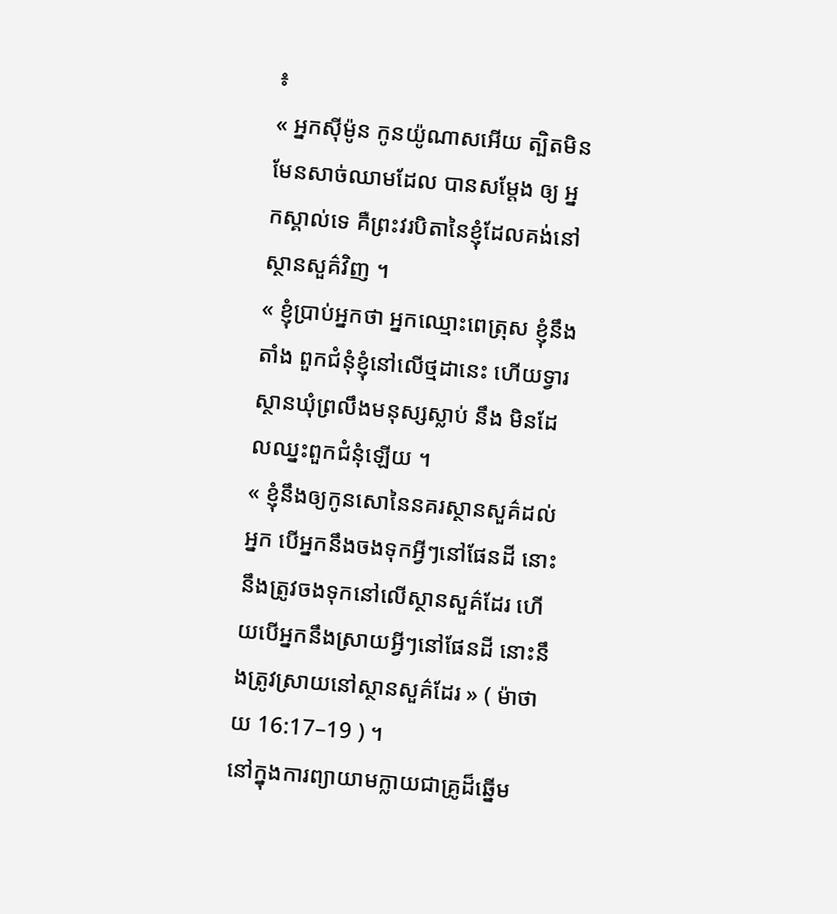៖
« អ្នកស៊ីម៉ូន កូនយ៉ូណាសអើយ ត្បិតមិនមែនសាច់ឈាមដែល បានសម្ដែង ឲ្យ អ្នកស្គាល់ទេ គឺព្រះវរបិតានៃខ្ញុំដែលគង់នៅស្ថានសួគ៌វិញ ។
« ខ្ញុំប្រាប់អ្នកថា អ្នកឈ្មោះពេត្រុស ខ្ញុំនឹងតាំង ពួកជំនុំខ្ញុំនៅលើថ្មដានេះ ហើយទ្វារ ស្ថានឃុំព្រលឹងមនុស្សស្លាប់ នឹង មិនដែលឈ្នះពួកជំនុំឡើយ ។
« ខ្ញុំនឹងឲ្យកូនសោនៃនគរស្ថានសួគ៌ដល់អ្នក បើអ្នកនឹងចងទុកអ្វីៗនៅផែនដី នោះនឹងត្រូវចងទុកនៅលើស្ថានសួគ៌ដែរ ហើយបើអ្នកនឹងស្រាយអ្វីៗនៅផែនដី នោះនឹងត្រូវស្រាយនៅស្ថានសួគ៌ដែរ » ( ម៉ាថាយ 16:17–19 ) ។
នៅក្នុងការព្យាយាមក្លាយជាគ្រូដ៏ឆ្នើម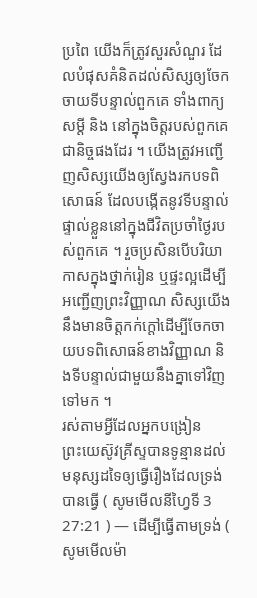ប្រពៃ យើងក៏ត្រូវសួរសំណួរ ដែលបំផុសគំនិតដល់សិស្សឲ្យចែកចាយទីបន្ទាល់ពួកគេ ទាំងពាក្យសម្ដី និង នៅក្នុងចិត្តរបស់ពួកគេជានិច្ចផងដែរ ។ យើងត្រូវអញ្ជើញសិស្សយើងឲ្យស្វែងរកបទពិសោធន៍ ដែលបង្កើតនូវទីបន្ទាល់ផ្ទាល់ខ្លួននៅក្នុងជីវិតប្រចាំថ្ងៃរបស់ពួកគេ ។ រួចប្រសិនបើបរិយាកាសក្នុងថ្នាក់រៀន ឬផ្ទះល្អដើម្បីអញ្ជើញព្រះវិញ្ញាណ សិស្សយើងនឹងមានចិត្តកក់ក្តៅដើម្បីចែកចាយបទពិសោធន៍ខាងវិញ្ញាណ និងទីបន្ទាល់ជាមួយនឹងគ្នាទៅវិញទៅមក ។
រស់តាមអ្វីដែលអ្នកបង្រៀន
ព្រះយេស៊ូវគ្រីស្ទបានទូន្មានដល់មនុស្សដទៃឲ្យធ្វើរឿងដែលទ្រង់បានធ្វើ ( សូមមើលនីហ្វៃទី 3 27:21 ) — ដើម្បីធ្វើតាមទ្រង់ ( សូមមើលម៉ា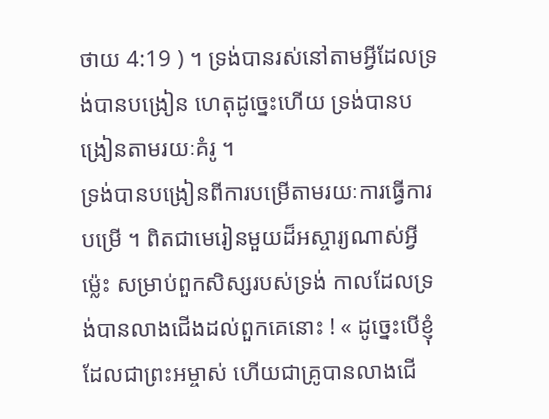ថាយ 4:19 ) ។ ទ្រង់បានរស់នៅតាមអ្វីដែលទ្រង់បានបង្រៀន ហេតុដូច្នេះហើយ ទ្រង់បានបង្រៀនតាមរយៈគំរូ ។
ទ្រង់បានបង្រៀនពីការបម្រើតាមរយៈការធ្វើការបម្រើ ។ ពិតជាមេរៀនមួយដ៏អស្ចារ្យណាស់អ្វីម៉្លេះ សម្រាប់ពួកសិស្សរបស់ទ្រង់ កាលដែលទ្រង់បានលាងជើងដល់ពួកគេនោះ ! « ដូច្នេះបើខ្ញុំដែលជាព្រះអម្ចាស់ ហើយជាគ្រូបានលាងជើ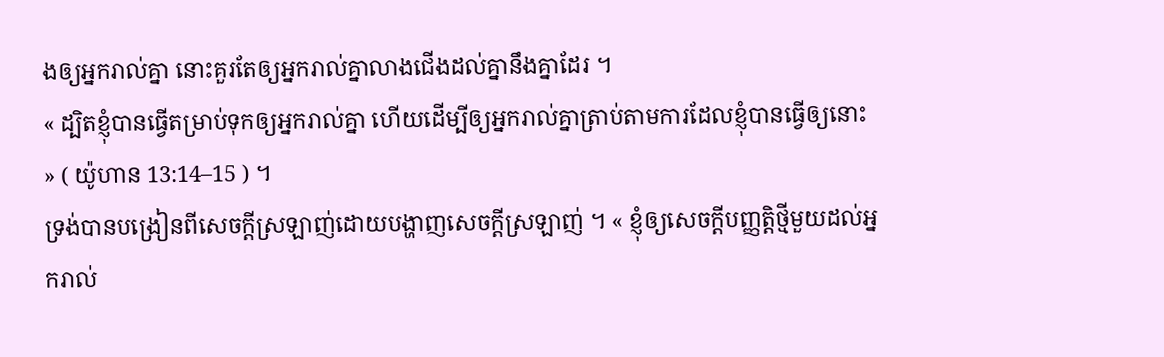ងឲ្យអ្នករាល់គ្នា នោះគួរតែឲ្យអ្នករាល់គ្នាលាងជើងដល់គ្នានឹងគ្នាដែរ ។
« ដ្បិតខ្ញុំបានធ្វើតម្រាប់ទុកឲ្យអ្នករាល់គ្នា ហើយដើម្បីឲ្យអ្នករាល់គ្នាត្រាប់តាមការដែលខ្ញុំបានធ្វើឲ្យនោះ » ( យ៉ូហាន 13:14–15 ) ។
ទ្រង់បានបង្រៀនពីសេចក្ដីស្រឡាញ់ដោយបង្ហាញសេចក្ដីស្រឡាញ់ ។ « ខ្ញុំឲ្យសេចក្ដីបញ្ញត្តិថ្មីមួយដល់អ្នករាល់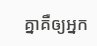គ្នាគឺឲ្យអ្នក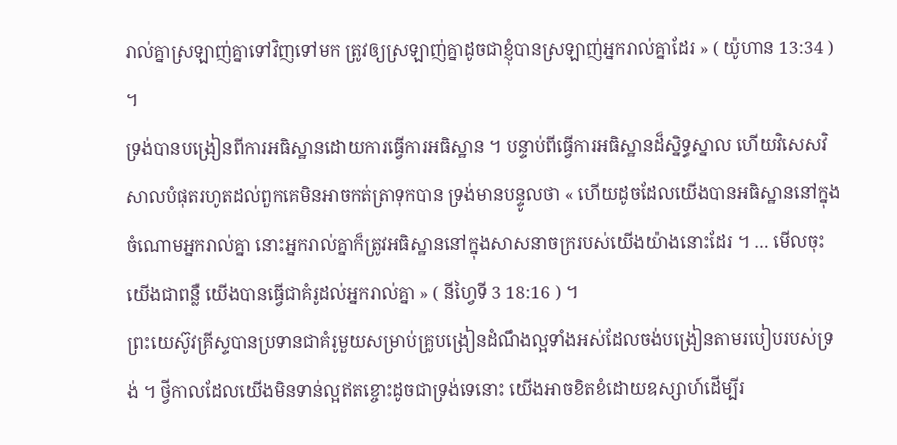រាល់គ្នាស្រឡាញ់គ្នាទៅវិញទៅមក ត្រូវឲ្យស្រឡាញ់គ្នាដូចជាខ្ញុំបានស្រឡាញ់អ្នករាល់គ្នាដែរ » ( យ៉ូហាន 13:34 ) ។
ទ្រង់បានបង្រៀនពីការអធិស្ឋានដោយការធ្វើការអធិស្ឋាន ។ បន្ទាប់ពីធ្វើការអធិស្ឋានដ៏ស្និទ្ធស្នាល ហើយវិសេសវិសាលបំផុតរហូតដល់ពួកគេមិនអាចកត់ត្រាទុកបាន ទ្រង់មានបន្ទូលថា « ហើយដូចដែលយើងបានអធិស្ឋាននៅក្នុងចំណោមអ្នករាល់គ្នា នោះអ្នករាល់គ្នាក៏ត្រូវអធិស្ឋាននៅក្នុងសាសនាចក្ររបស់យើងយ៉ាងនោះដែរ ។ … មើលចុះ យើងជាពន្លឺ យើងបានធ្វើជាគំរូដល់អ្នករាល់គ្នា » ( នីហ្វៃទី 3 18:16 ) ។
ព្រះយេស៊ូវគ្រីស្ទបានប្រទានជាគំរូមួយសម្រាប់គ្រូបង្រៀនដំណឹងល្អទាំងអស់ដែលចង់បង្រៀនតាមរបៀបរបស់ទ្រង់ ។ ថ្វីកាលដែលយើងមិនទាន់ល្អឥតខ្ចោះដូចជាទ្រង់ទេនោះ យើងអាចខិតខំដោយឧស្សាហ៍ដើម្បីរ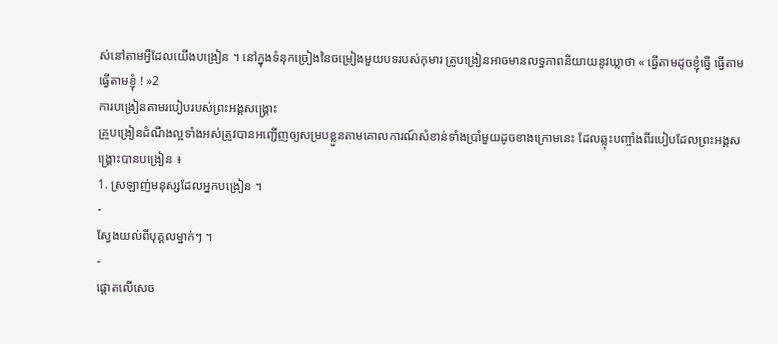ស់នៅតាមអ្វីដែលយើងបង្រៀន ។ នៅក្នុងទំនុកច្រៀងនៃចម្រៀងមួយបទរបស់កុមារ គ្រូបង្រៀនអាចមានលទ្ធភាពនិយាយនូវឃ្លាថា « ធ្វើតាមដូចខ្ញុំធ្វើ ធ្វើតាមធ្វើតាមខ្ញុំ ! »2
ការបង្រៀនតាមរបៀបរបស់ព្រះអង្គសង្គ្រោះ
គ្រូបង្រៀនដំណឹងល្អទាំងអស់ត្រូវបានអញ្ជើញឲ្យសម្របខ្លួនតាមគោលការណ៍សំខាន់ទាំងប្រាំមួយដូចខាងក្រោមនេះ ដែលឆ្លុះបញ្ចាំងពីរបៀបដែលព្រះអង្គសង្គ្រោះបានបង្រៀន ៖
1. ស្រឡាញ់មនុស្សដែលអ្នកបង្រៀន ។
-
ស្វែងយល់ពីបុគ្គលម្នាក់ៗ ។
-
ផ្ដោតលើសេច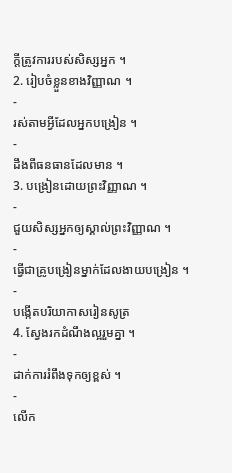ក្ដីត្រូវការរបស់សិស្សអ្នក ។
2. រៀបចំខ្លួនខាងវិញ្ញាណ ។
-
រស់តាមអ្វីដែលអ្នកបង្រៀន ។
-
ដឹងពីធនធានដែលមាន ។
3. បង្រៀនដោយព្រះវិញ្ញាណ ។
-
ជួយសិស្សអ្នកឲ្យស្គាល់ព្រះវិញ្ញាណ ។
-
ធ្វើជាគ្រូបង្រៀនម្នាក់ដែលងាយបង្រៀន ។
-
បង្កើតបរិយាកាសរៀនសូត្រ
4. ស្វែងរកដំណឹងល្អរួមគ្នា ។
-
ដាក់ការរំពឹងទុកឲ្យខ្ពស់ ។
-
លើក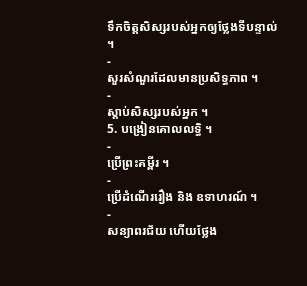ទឹកចិត្តសិស្សរបស់អ្នកឲ្យថ្លែងទីបន្ទាល់ ។
-
សួរសំណួរដែលមានប្រសិទ្ធភាព ។
-
ស្ដាប់សិស្សរបស់អ្នក ។
5. បង្រៀនគោលលទ្ធិ ។
-
ប្រើព្រះគម្ពីរ ។
-
ប្រើដំណើររឿង និង ឧទាហរណ៍ ។
-
សន្យាពរជ័យ ហើយថ្លែង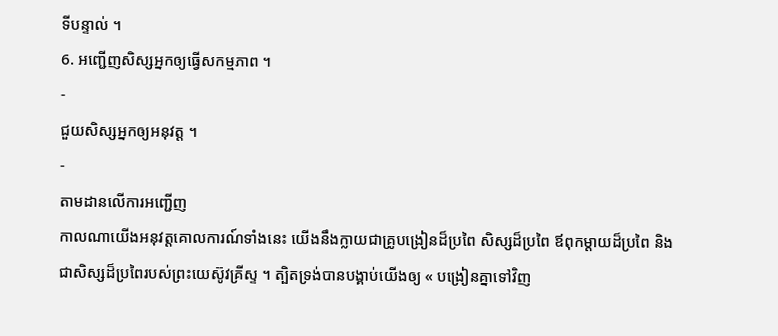ទីបន្ទាល់ ។
6. អញ្ជើញសិស្សអ្នកឲ្យធ្វើសកម្មភាព ។
-
ជួយសិស្សអ្នកឲ្យអនុវត្ត ។
-
តាមដានលើការអញ្ជើញ
កាលណាយើងអនុវត្តគោលការណ៍ទាំងនេះ យើងនឹងក្លាយជាគ្រូបង្រៀនដ៏ប្រពៃ សិស្សដ៏ប្រពៃ ឪពុកម្ដាយដ៏ប្រពៃ និង ជាសិស្សដ៏ប្រពៃរបស់ព្រះយេស៊ូវគ្រីស្ទ ។ ត្បិតទ្រង់បានបង្គាប់យើងឲ្យ « បង្រៀនគ្នាទៅវិញ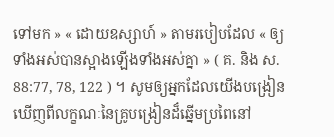ទៅមក » « ដោយឧស្សាហ៍ » តាមរបៀបដែល « ឲ្យទាំងអស់បានស្អាងឡើងទាំងអស់គ្នា » ( គ. និង ស. 88:77, 78, 122 ) ។ សូមឲ្យអ្នកដែលយើងបង្រៀនឃើញពីលក្ខណៈនៃគ្រូបង្រៀនដ៏ឆ្នើមប្រពៃនៅ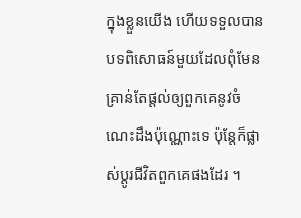ក្នុងខ្លួនយើង ហើយទទួលបានបទពិសោធន៍មួយដែលពុំមែនគ្រាន់តែផ្ដល់ឲ្យពួកគេនូវចំណេះដឹងប៉ុណ្ណោះទេ ប៉ុន្តែក៏ផ្លាស់ប្ដូរជីវិតពួកគេផងដែរ ។